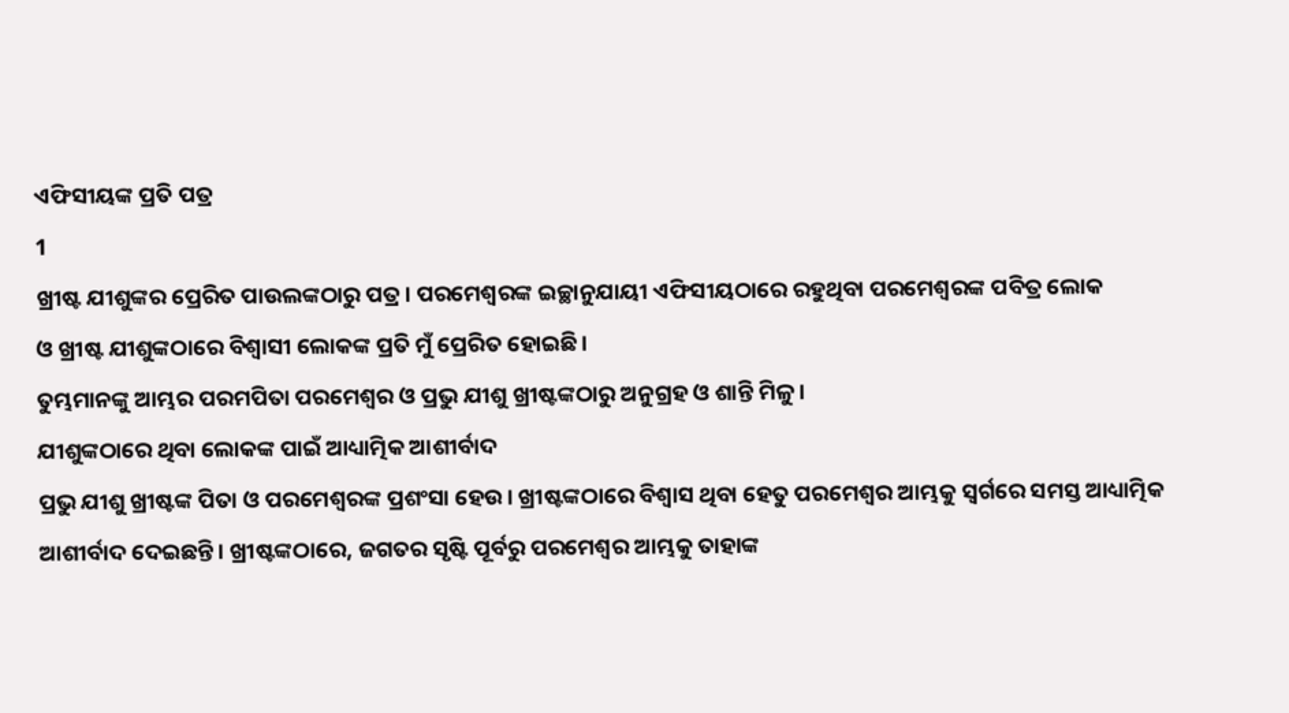ଏଫିସୀୟଙ୍କ ପ୍ରତି ପତ୍ର
1
ଖ୍ରୀଷ୍ଟ ଯୀଶୁଙ୍କର ପ୍ରେରିତ ପାଉଲଙ୍କଠାରୁ ପତ୍ର। ପରମେଶ୍ୱରଙ୍କ ଇଚ୍ଛାନୁଯାୟୀ ଏଫିସୀୟଠାରେ ରହୁଥିବା ପରମେଶ୍ୱରଙ୍କ ପବିତ୍ର ଲୋକ
ଓ ଖ୍ରୀଷ୍ଟ ଯୀଶୁଙ୍କଠାରେ ବିଶ୍ୱାସୀ ଲୋକଙ୍କ ପ୍ରତି ମୁଁ ପ୍ରେରିତ ହୋଇଛି।
ତୁମ୍ଭମାନଙ୍କୁ ଆମ୍ଭର ପରମପିତା ପରମେଶ୍ୱର ଓ ପ୍ରଭୁ ଯୀଶୁ ଖ୍ରୀଷ୍ଟଙ୍କଠାରୁ ଅନୁଗ୍ରହ ଓ ଶାନ୍ତି ମିଳୁ।
ଯୀଶୁଙ୍କଠାରେ ଥିବା ଲୋକଙ୍କ ପାଇଁ ଆଧ୍ୟାତ୍ମିକ ଆଶୀର୍ବାଦ
ପ୍ରଭୁ ଯୀଶୁ ଖ୍ରୀଷ୍ଟଙ୍କ ପିତା ଓ ପରମେଶ୍ୱରଙ୍କ ପ୍ରଶଂସା ହେଉ। ଖ୍ରୀଷ୍ଟଙ୍କଠାରେ ବିଶ୍ୱାସ ଥିବା ହେତୁ ପରମେଶ୍ୱର ଆମ୍ଭକୁ ସ୍ୱର୍ଗରେ ସମସ୍ତ ଆଧ୍ୟାତ୍ମିକ ଆଶୀର୍ବାଦ ଦେଇଛନ୍ତି। ଖ୍ରୀଷ୍ଟଙ୍କଠାରେ, ଜଗତର ସୃଷ୍ଟି ପୂର୍ବରୁ ପରମେଶ୍ୱର ଆମ୍ଭକୁ ତାହାଙ୍କ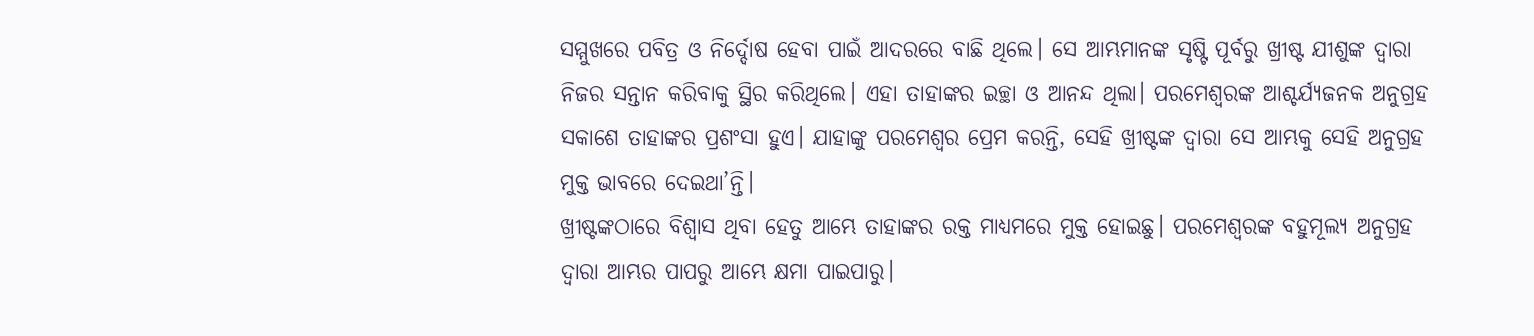ସମ୍ମୁଖରେ ପବିତ୍ର ଓ ନିର୍ଦ୍ଦୋଷ ହେବା ପାଇଁ ଆଦରରେ ବାଛି ଥିଲେ। ସେ ଆମ୍ଭମାନଙ୍କ ସୃଷ୍ଟି ପୂର୍ବରୁ ଖ୍ରୀଷ୍ଟ ଯୀଶୁଙ୍କ ଦ୍ୱାରା ନିଜର ସନ୍ତାନ କରିବାକୁ ସ୍ଥିର କରିଥିଲେ। ଏହା ତାହାଙ୍କର ଇଚ୍ଛା ଓ ଆନନ୍ଦ ଥିଲା। ପରମେଶ୍ୱରଙ୍କ ଆଶ୍ଚର୍ଯ୍ୟଜନକ ଅନୁଗ୍ରହ ସକାଶେ ତାହାଙ୍କର ପ୍ରଶଂସା ହୁଏ। ଯାହାଙ୍କୁ ପରମେଶ୍ୱର ପ୍ରେମ କରନ୍ତି, ସେହି ଖ୍ରୀଷ୍ଟଙ୍କ ଦ୍ୱାରା ସେ ଆମ୍ଭକୁ ସେହି ଅନୁଗ୍ରହ ମୁକ୍ତ ଭାବରେ ଦେଇଥା’ନ୍ତି।
ଖ୍ରୀଷ୍ଟଙ୍କଠାରେ ବିଶ୍ୱାସ ଥିବା ହେତୁ ଆମ୍ଭେ ତାହାଙ୍କର ରକ୍ତ ମାଧ୍ୟମରେ ମୁକ୍ତ ହୋଇଛୁ। ପରମେଶ୍ୱରଙ୍କ ବହୁମୂଲ୍ୟ ଅନୁଗ୍ରହ ଦ୍ୱାରା ଆମ୍ଭର ପାପରୁ ଆମ୍ଭେ କ୍ଷମା ପାଇପାରୁ।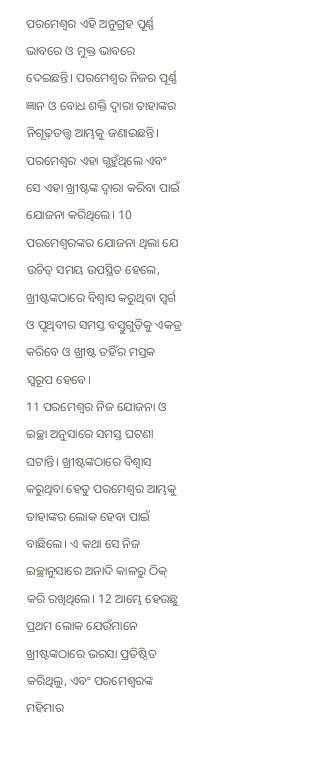ପରମେଶ୍ୱର ଏହି ଅନୁଗ୍ରହ ପୂର୍ଣ୍ଣ ଭାବରେ ଓ ମୁକ୍ତ ଭାବରେ ଦେଇଛନ୍ତି। ପରମେଶ୍ୱର ନିଜର ପୂର୍ଣ୍ଣ ଜ୍ଞାନ ଓ ବୋଧ ଶକ୍ତି ଦ୍ୱାରା ତାହାଙ୍କର ନିଗୂଢ଼ତତ୍ତ୍ୱ ଆମ୍ଭକୁ ଜଣାଇଛନ୍ତି। ପରମେଶ୍ୱର ଏହା ଗ୍ଭହୁଁଥିଲେ ଏବଂ ସେ ଏହା ଖ୍ରୀଷ୍ଟଙ୍କ ଦ୍ୱାରା କରିବା ପାଇଁ ଯୋଜନା କରିଥିଲେ। 10 ପରମେଶ୍ୱରଙ୍କର ଯୋଜନା ଥିଲା ଯେ ଉଚିତ୍ ସମୟ ଉପସ୍ଥିତ ହେଲେ, ଖ୍ରୀଷ୍ଟଙ୍କଠାରେ ବିଶ୍ୱାସ କରୁଥିବା ସ୍ୱର୍ଗ ଓ ପୃଥିବୀର ସମସ୍ତ ବସ୍ତୁଗୁଡ଼ିକୁ ଏକତ୍ର କରିବେ ଓ ଖ୍ରୀଷ୍ଟ ତହିଁର ମସ୍ତକ ସ୍ୱରୂପ ହେବେ।
11 ପରମେଶ୍ୱର ନିଜ ଯୋଜନା ଓ ଇଚ୍ଛା ଅନୁସାରେ ସମସ୍ତ ଘଟଣା ଘଟାନ୍ତି। ଖ୍ରୀଷ୍ଟଙ୍କଠାରେ ବିଶ୍ୱାସ କରୁଥିବା ହେତୁ ପରମେଶ୍ୱର ଆମ୍ଭକୁ ତାହାଙ୍କର ଲୋକ ହେବା ପାଇଁ ବାଛିଲେ। ଏ କଥା ସେ ନିଜ ଇଚ୍ଛାନୁସାରେ ଅନାଦି କାଳରୁ ଠିକ୍ କରି ରଖିଥିଲେ। 12 ଆମ୍ଭେ ହେଉଛୁ ପ୍ରଥମ ଲୋକ ଯେଉଁମାନେ ଖ୍ରୀଷ୍ଟଙ୍କଠାରେ ଭରସା ପ୍ରତିଷ୍ଠିତ କରିଥିଲୁ, ଏବଂ ପରମେଶ୍ୱରଙ୍କ ମହିମାର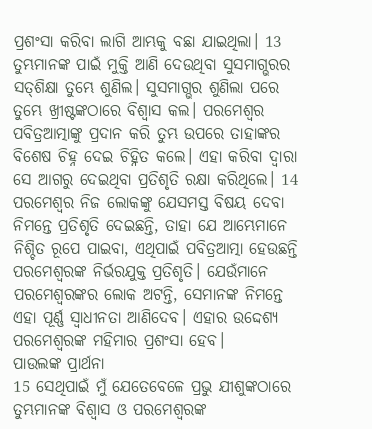ପ୍ରଶଂସା କରିବା ଲାଗି ଆମ୍ଭକୁ ବଛା ଯାଇଥିଲା। 13 ତୁମ୍ଭମାନଙ୍କ ପାଇଁ ମୁକ୍ତି ଆଣି ଦେଉଥିବା ସୁସମାଗ୍ଭରର ସ‌ତ୍‌‌ଶିକ୍ଷା ତୁମ୍ଭେ ଶୁଣିଲ। ସୁସମାଗ୍ଭର ଶୁଣିଲା ପରେ ତୁମ୍ଭେ ଖ୍ରୀଷ୍ଟଙ୍କଠାରେ ବିଶ୍ୱାସ କଲ। ପରମେଶ୍ୱର ପବିତ୍ରଆତ୍ମାଙ୍କୁ ପ୍ରଦାନ କରି ତୁମ୍ଭ ଉପରେ ତାହାଙ୍କର ବିଶେଷ ଚିହ୍ନ ଦେଇ ଚିହ୍ନିତ କଲେ। ଏହା କରିବା ଦ୍ୱାରା ସେ ଆଗରୁ ଦେଇଥିବା ପ୍ରତିଶୃତି ରକ୍ଷା କରିଥିଲେ। 14 ପରମେଶ୍ୱର ନିଜ ଲୋକଙ୍କୁ ଯେସମସ୍ତ ବିଷୟ ଦେବା ନିମନ୍ତେ ପ୍ରତିଶୃତି ଦେଇଛନ୍ତି, ତାହା ଯେ ଆମ୍ଭେମାନେ ନିଶ୍ଚିତ ରୂପେ ପାଇବା, ଏଥିପାଇଁ ପବିତ୍ରଆତ୍ମା ହେଉଛନ୍ତି ପରମେଶ୍ୱରଙ୍କ ନିର୍ଭରଯୁକ୍ତ ପ୍ରତିଶୃତି। ଯେଉଁମାନେ ପରମେଶ୍ୱରଙ୍କର ଲୋକ ଅଟନ୍ତି, ସେମାନଙ୍କ ନିମନ୍ତେ ଏହା ପୂର୍ଣ୍ଣ ସ୍ୱାଧୀନତା ଆଣିଦେବ। ଏହାର ଉଦ୍ଦେଶ୍ୟ ପରମେଶ୍ୱରଙ୍କ ମହିମାର ପ୍ରଶଂସା ହେବ।
ପାଉଲଙ୍କ ପ୍ରାର୍ଥନା
15 ସେଥିପାଇଁ ମୁଁ ଯେତେବେଳେ ପ୍ରଭୁ ଯୀଶୁଙ୍କଠାରେ ତୁମ୍ଭମାନଙ୍କ ବିଶ୍ୱାସ ଓ ପରମେଶ୍ୱରଙ୍କ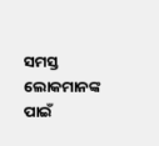ସମସ୍ତ ଲୋକମାନଙ୍କ ପାଇଁ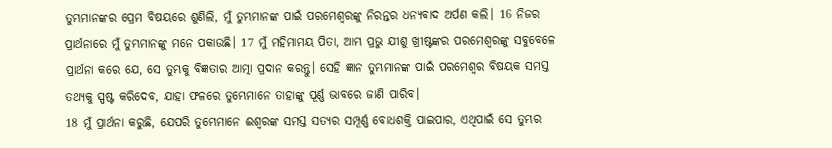ତୁମ୍ଭମାନଙ୍କର ପ୍ରେମ ବିଷୟରେ ଶୁଣିଲି, ମୁଁ ତୁମ୍ଭମାନଙ୍କ ପାଇଁ ପରମେଶ୍ୱରଙ୍କୁ ନିରନ୍ତର ଧନ୍ୟବାଦ ଅର୍ପଣ କଲି। 16 ନିଜର ପ୍ରାର୍ଥନାରେ ମୁଁ ତୁମ୍ଭମାନଙ୍କୁ ମନେ ପକାଉଛି। 17 ମୁଁ ମହିମାମୟ ପିତା, ଆମ୍ଭ ପ୍ରଭୁ ଯୀଶୁ ଖ୍ରୀଷ୍ଟଙ୍କର ପରମେଶ୍ୱରଙ୍କୁ ସବୁବେଳେ ପ୍ରାର୍ଥନା କରେ ଯେ, ସେ ତୁମ୍ଭକୁ ବିଜ୍ଞତାର ଆତ୍ମା ପ୍ରଦାନ କରନ୍ତୁ। ସେହି ଜ୍ଞାନ ତୁମ୍ଭମାନଙ୍କ ପାଇଁ ପରମେଶ୍ୱର ବିଷୟକ ସମସ୍ତ ତଥ୍ୟକୁ ସ୍ପଷ୍ଟ କରିଦେବ, ଯାହା ଫଳରେ ତୁମ୍ଭେମାନେ ତାହାଙ୍କୁ ପୂର୍ଣ୍ଣ ଭାବରେ ଜାଣି ପାରିବ।
18 ମୁଁ ପ୍ରାର୍ଥନା କରୁଛି, ଯେପରି ତୁମ୍ଭେମାନେ ଈଶ୍ୱରଙ୍କ ସମସ୍ତ ସତ୍ୟର ସମ୍ପୂର୍ଣ୍ଣ ବୋଧଶକ୍ତି ପାଇପାର, ଏଥିପାଇଁ ସେ ତୁମ୍ଭର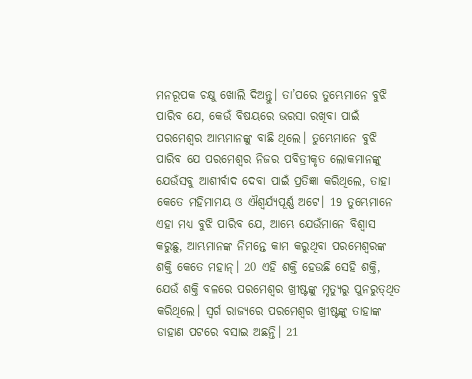ମନରୂପକ ଚକ୍ଷୁ ଖୋଲି ଦିଅନ୍ତୁ। ତା’ପରେ ତୁମ୍ଭେମାନେ ବୁଝି ପାରିବ ଯେ, କେଉଁ ବିଷୟରେ ଭରସା ରଖିବା ପାଇଁ ପରମେଶ୍ୱର ଆମ୍ଭମାନଙ୍କୁ ବାଛି ଥିଲେ। ତୁମ୍ଭେମାନେ ବୁଝି ପାରିବ ଯେ ପରମେଶ୍ୱର ନିଜର ପବିତ୍ରୀକୃତ ଲୋକମାନଙ୍କୁ ଯେଉଁସବୁ ଆଶୀର୍ବାଦ ଦେବା ପାଇଁ ପ୍ରତିଜ୍ଞା କରିଥିଲେ, ତାହା କେତେ ମହିମାମୟ ଓ ଐଶ୍ୱର୍ଯ୍ୟପୂର୍ଣ୍ଣ ଅଟେ। 19 ତୁମ୍ଭେମାନେ ଏହା ମଧ୍ୟ ବୁଝି ପାରିବ ଯେ, ଆମ୍ଭେ ଯେଉଁମାନେ ବିଶ୍ୱାସ କରୁଛୁ, ଆମ୍ଭମାନଙ୍କ ନିମନ୍ତେ କାମ କରୁଥିବା ପରମେଶ୍ୱରଙ୍କ ଶକ୍ତି କେତେ ମହାନ୍। 20 ଏହି ଶକ୍ତି ହେଉଛି ସେହି ଶକ୍ତି, ଯେଉଁ ଶକ୍ତି ବଳରେ ପରମେଶ୍ୱର ଖ୍ରୀଷ୍ଟଙ୍କୁ ମୃତ୍ୟୁରୁ ପୁନରୁ‌ତ୍‌‌ଥିତ କରିଥିଲେ। ସ୍ୱର୍ଗ ରାଜ୍ୟରେ ପରମେଶ୍ୱର ଖ୍ରୀଷ୍ଟଙ୍କୁ ତାହାଙ୍କ ଡାହାଣ ପଟରେ ବସାଇ ଅଛନ୍ତି। 21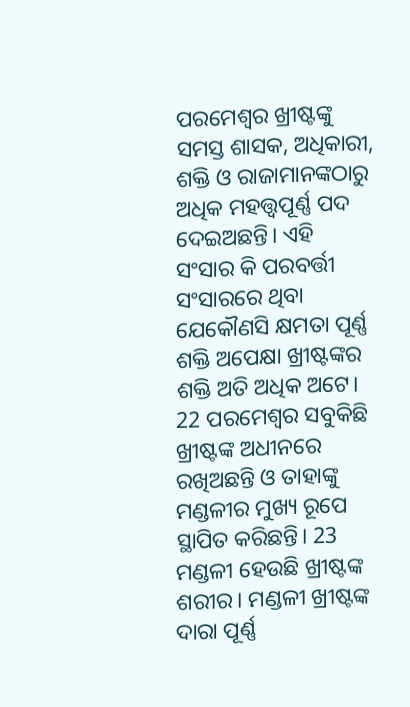ପରମେଶ୍ୱର ଖ୍ରୀଷ୍ଟଙ୍କୁ ସମସ୍ତ ଶାସକ, ଅଧିକାରୀ, ଶକ୍ତି ଓ ରାଜାମାନଙ୍କଠାରୁ ଅଧିକ ମହତ୍ତ୍ୱପୂର୍ଣ୍ଣ ପଦ ଦେଇଅଛନ୍ତି। ଏହି ସଂସାର କି ପରବର୍ତ୍ତୀ ସଂସାରରେ ଥିବା ଯେକୌଣସି କ୍ଷମତା ପୂର୍ଣ୍ଣ ଶକ୍ତି ଅପେକ୍ଷା ଖ୍ରୀଷ୍ଟଙ୍କର ଶକ୍ତି ଅତି ଅଧିକ ଅଟେ। 22 ପରମେଶ୍ୱର ସବୁକିଛି ଖ୍ରୀଷ୍ଟଙ୍କ ଅଧୀନରେ ରଖିଅଛନ୍ତି ଓ ତାହାଙ୍କୁ ମଣ୍ଡଳୀର ମୁଖ୍ୟ ରୂପେ ସ୍ଥାପିତ କରିଛନ୍ତି। 23 ମଣ୍ଡଳୀ ହେଉଛି ଖ୍ରୀଷ୍ଟଙ୍କ ଶରୀର। ମଣ୍ଡଳୀ ଖ୍ରୀଷ୍ଟଙ୍କ ଦାରା ପୂର୍ଣ୍ଣ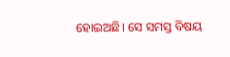ହୋଇଅଛି। ସେ ସମସ୍ତ ବିଷୟ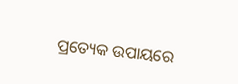ପ୍ରତ୍ୟେକ ଉପାୟରେ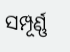ସମ୍ପୂର୍ଣ୍ଣ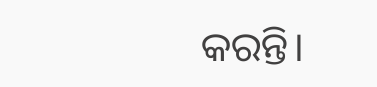କରନ୍ତି।